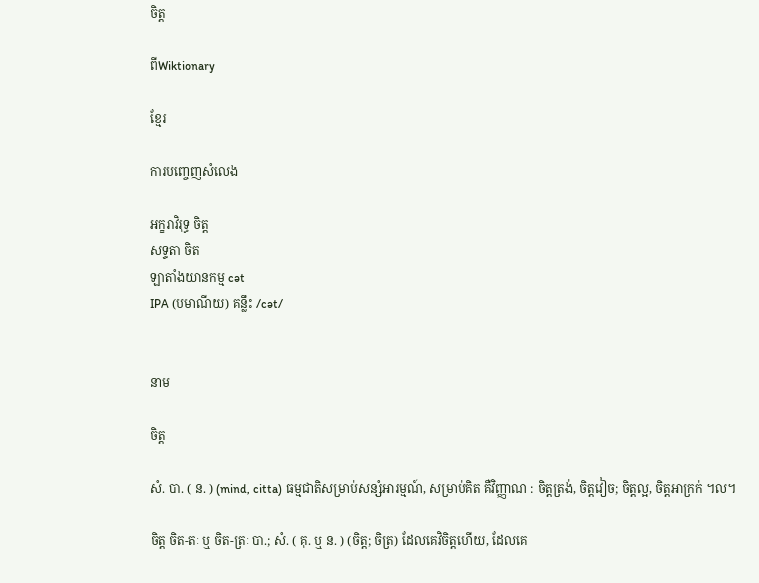ចិត្ត

ពីWiktionary

ខ្មែរ

ការបញ្ចេញសំលេង

អក្ខរាវិរុទ្ធ ចិត្ត
សទ្ទតា ចិត
ឡាតាំងយានកម្ម cət
IPA (បមាណីយ) គន្លឹះ /cət/


នាម

ចិត្ត

សំ. បា. ( ន. ) (mind, citta) ធម្មជាតិសម្រាប់សន្សំអារម្មណ៍, សម្រាប់គិត គឺវិញ្ញាណ : ចិត្តត្រង់, ចិត្តវៀច; ចិត្តល្អ, ចិត្តអាក្រក់ ។ល។

ចិត្ត ចិត-តៈ ឬ ចិត-ត្រៈ បា.; សំ. ( គុ. ឬ ន. ) (ចិត្ត; ចិត្រ) ដែលគេវិចិត្តហើយ, ដែលគេ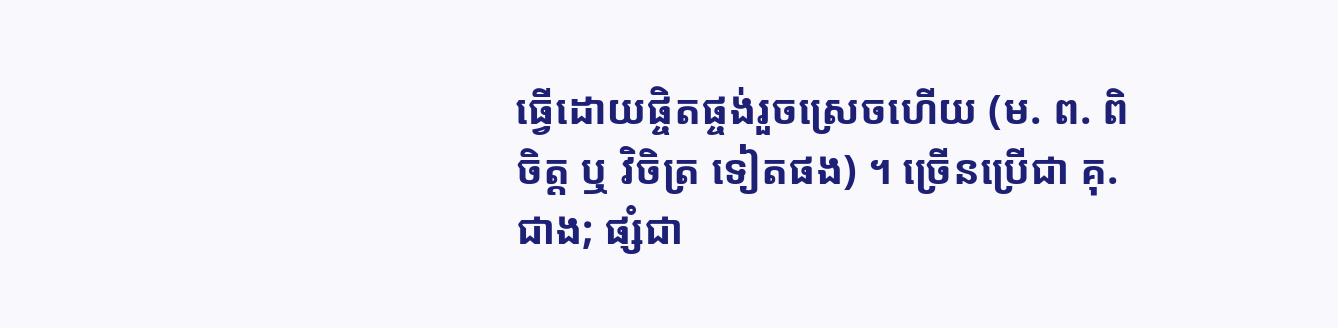ធ្វើដោយផ្ចិតផ្ចង់រួចស្រេចហើយ (ម. ព. ពិចិត្ត ឬ វិចិត្រ ទៀតផង) ។ ច្រើនប្រើជា គុ. ជាង; ផ្សំជា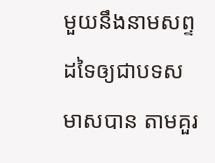មួយនឹងនាមសព្ទដទៃឲ្យជាបទសមាសបាន តាមគួរ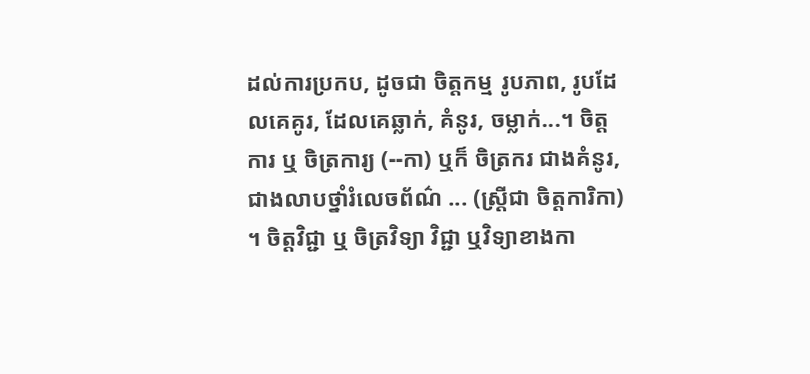ដល់ការប្រកប, ដូចជា ចិត្តកម្ម រូបភាព, រូបដែលគេគូរ, ដែលគេឆ្លាក់, គំនូរ, ចម្លាក់...។ ចិត្តការ ឬ ចិត្រការ្យ (--កា) ឬក៏ ចិត្រករ ជាងគំនូរ, ជាងលាបថ្នាំរំលេចព័ណ៌ ... (ស្ត្រីជា ចិត្តការិកា) ។ ចិត្តវិជ្ជា ឬ ចិត្រវិទ្យា វិជ្ជា ឬវិទ្យាខាងកា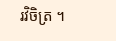រវិចិត្រ ។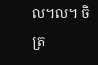ល។ល។ ចិត្រ